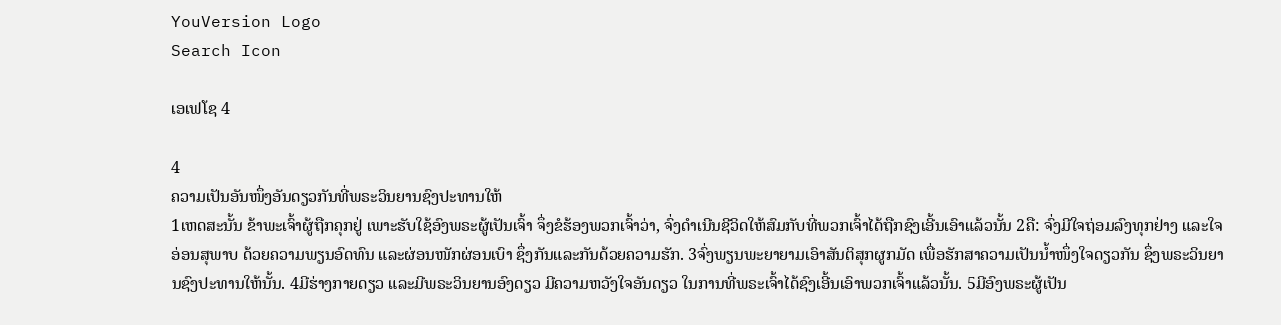YouVersion Logo
Search Icon

ເອເຟໂຊ 4

4
ຄວາມເປັນອັນໜຶ່ງອັນດຽວກັນທີ່ພຣະວິນຍານຊົງປະທານໃຫ້
1ເຫດສະນັ້ນ ຂ້າພະເຈົ້າຜູ້ຖືກຄຸກຢູ່ ເພາະຮັບໃຊ້ອົງພຣະຜູ້ເປັນເຈົ້າ ຈຶ່ງຂໍຮ້ອງພວກເຈົ້າວ່າ, ຈົ່ງດຳເນີນຊີວິດໃຫ້ສົມກັບທີ່ພວກເຈົ້າໄດ້ຖືກຊົງເອີ້ນເອົາແລ້ວນັ້ນ 2ຄື: ຈົ່ງມີໃຈຖ່ອມລົງທຸກຢ່າງ ແລະໃຈອ່ອນສຸພາບ ດ້ວຍຄວາມພຽນອົດທົນ ແລະຜ່ອນໜັກຜ່ອນເບົາ ຊຶ່ງກັນແລະກັນດ້ວຍຄວາມຮັກ. 3ຈົ່ງພຽນພະຍາຍາມເອົາສັນຕິສຸກຜູກມັດ ເພື່ອຮັກສາຄວາມເປັນນໍ້າໜຶ່ງໃຈດຽວກັນ ຊຶ່ງພຣະວິນຍານຊົງປະທານໃຫ້ນັ້ນ. 4ມີຮ່າງກາຍດຽວ ແລະມີພຣະວິນຍານອົງດຽວ ມີຄວາມຫວັງໃຈອັນດຽວ ໃນການທີ່ພຣະເຈົ້າໄດ້ຊົງເອີ້ນເອົາພວກເຈົ້າແລ້ວນັ້ນ. 5ມີອົງພຣະຜູ້ເປັນ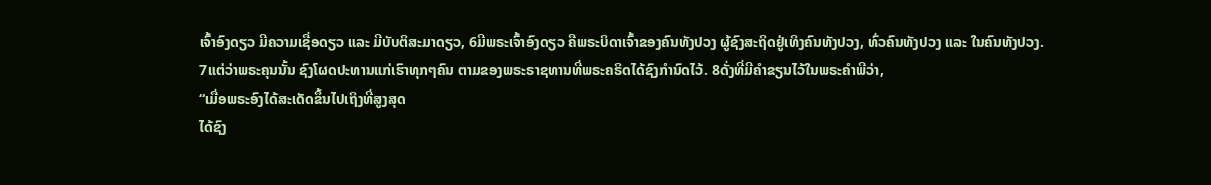ເຈົ້າອົງດຽວ ມີຄວາມເຊື່ອດຽວ ແລະ ມີບັບຕິສະມາດຽວ, 6ມີພຣະເຈົ້າອົງດຽວ ຄືພຣະບິດາເຈົ້າຂອງຄົນທັງປວງ ຜູ້ຊົງສະຖິດຢູ່ເທິງຄົນທັງປວງ, ທົ່ວຄົນທັງປວງ ແລະ ໃນຄົນທັງປວງ.
7ແຕ່ວ່າພຣະຄຸນນັ້ນ ຊົງໂຜດປະທານແກ່ເຮົາທຸກໆຄົນ ຕາມຂອງພຣະຣາຊທານທີ່ພຣະຄຣິດໄດ້ຊົງກຳນົດໄວ້. 8ດັ່ງທີ່ມີຄຳຂຽນໄວ້ໃນພຣະຄຳພີວ່າ,
“ເມື່ອພຣະອົງໄດ້ສະເດັດຂຶ້ນໄປເຖິງທີ່ສູງສຸດ
ໄດ້ຊົງ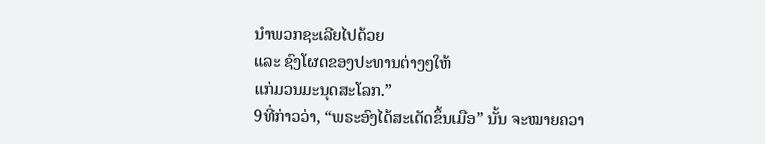ນຳພວກຊະເລີຍໄປດ້ວຍ
ແລະ ຊົງໂຜດຂອງປະທານຕ່າງໆໃຫ້
ແກ່ມວນມະນຸດສະໂລກ.”
9ທີ່ກ່າວວ່າ, “ພຣະອົງໄດ້ສະເດັດຂຶ້ນເມືອ” ນັ້ນ ຈະໝາຍຄວາ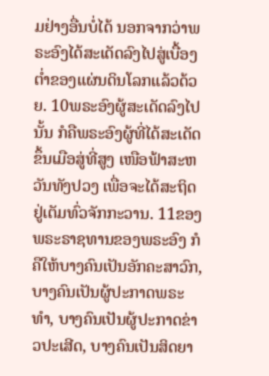ມຢ່າງອື່ນບໍ່ໄດ້ ນອກຈາກວ່າພຣະອົງໄດ້ສະເດັດລົງໄປສູ່ເບື້ອງຕໍ່າຂອງແຜ່ນດິນໂລກແລ້ວດ້ວຍ. 10ພຣະອົງຜູ້ສະເດັດລົງໄປນັ້ນ ກໍຄືພຣະອົງຜູ້ທີ່ໄດ້ສະເດັດຂຶ້ນເມືອສູ່ທີ່ສູງ ເໜືອຟ້າສະຫວັນທັງປວງ ເພື່ອຈະໄດ້ສະຖິດຢູ່ເຕັມທົ່ວຈັກກະວານ. 11ຂອງພຣະຣາຊທານຂອງພຣະອົງ ກໍຄືໃຫ້ບາງຄົນເປັນອັກຄະສາວົກ, ບາງຄົນເປັນຜູ້ປະກາດພຣະທຳ, ບາງຄົນເປັນຜູ້ປະກາດຂ່າວປະເສີດ, ບາງຄົນເປັນສິດຍາ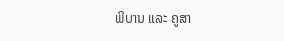ພິບານ ແລະ ຄູສາ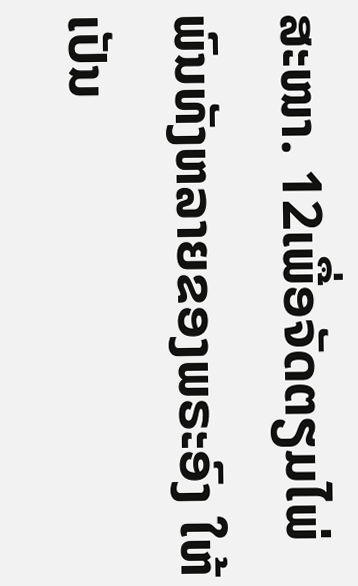ສະໜາ. 12ເພື່ອຈັດຕຽມໄພ່ພົນທັງຫລາຍຂອງພຣະອົງ ໃຫ້ເປັນ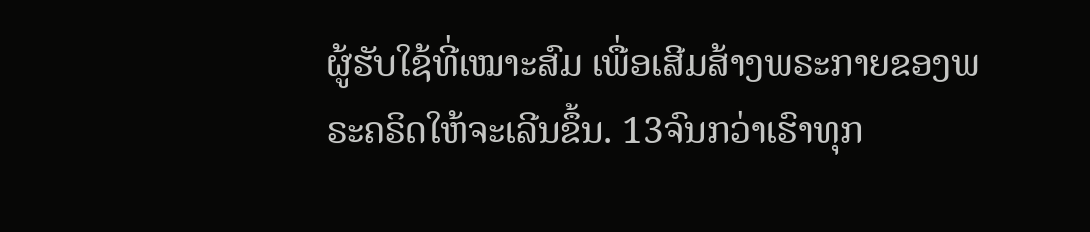ຜູ້ຮັບໃຊ້ທີ່ເໝາະສົມ ເພື່ອເສີມສ້າງພຣະກາຍຂອງພຣະຄຣິດໃຫ້ຈະເລີນຂຶ້ນ. 13ຈົນກວ່າເຮົາທຸກ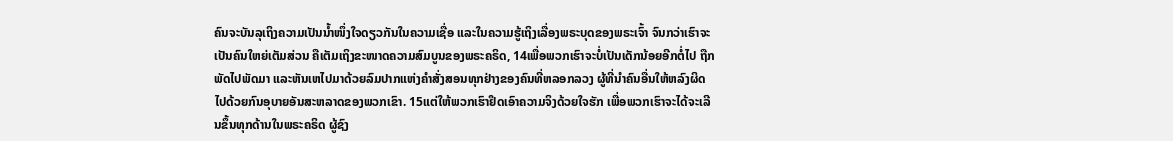ຄົນຈະບັນລຸເຖິງຄວາມເປັນນໍ້າໜຶ່ງໃຈດຽວກັນໃນຄວາມເຊື່ອ ແລະໃນຄວາມຮູ້ເຖິງເລື່ອງພຣະບຸດຂອງພຣະເຈົ້າ ຈົນກວ່າເຮົາຈະເປັນຄົນໃຫຍ່ເຕັມສ່ວນ ຄືເຕັມເຖິງຂະໜາດຄວາມສົມບູນຂອງພຣະຄຣິດ, 14ເພື່ອພວກເຮົາຈະບໍ່ເປັນເດັກນ້ອຍອີກຕໍ່ໄປ ຖືກພັດໄປພັດມາ ແລະຫັນເຫໄປມາດ້ວຍລົມປາກແຫ່ງຄຳສັ່ງສອນທຸກຢ່າງຂອງຄົນທີ່ຫລອກລວງ ຜູ້ທີ່ນຳຄົນອື່ນໃຫ້ຫລົງຜິດໄປດ້ວຍກົນອຸບາຍອັນສະຫລາດຂອງພວກເຂົາ. 15ແຕ່ໃຫ້ພວກເຮົາຢຶດເອົາຄວາມຈິງດ້ວຍໃຈຮັກ ເພື່ອພວກເຮົາຈະໄດ້ຈະເລີນຂຶ້ນທຸກດ້ານໃນພຣະຄຣິດ ຜູ້ຊົງ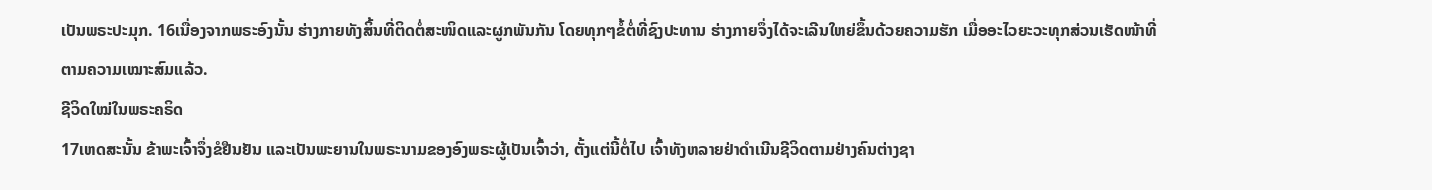ເປັນພຣະປະມຸກ. 16ເນື່ອງຈາກພຣະອົງນັ້ນ ຮ່າງກາຍທັງສິ້ນທີ່ຕິດຕໍ່ສະໜິດແລະຜູກພັນກັນ ໂດຍທຸກໆຂໍ້ຕໍ່ທີ່ຊົງປະທານ ຮ່າງກາຍຈຶ່ງໄດ້ຈະເລີນໃຫຍ່ຂຶ້ນດ້ວຍຄວາມຮັກ ເມື່ອອະໄວຍະວະທຸກສ່ວນເຮັດໜ້າທີ່ຕາມຄວາມເໝາະສົມແລ້ວ.
ຊີວິດໃໝ່ໃນພຣະຄຣິດ
17ເຫດສະນັ້ນ ຂ້າພະເຈົ້າຈຶ່ງຂໍຢືນຢັນ ແລະເປັນພະຍານໃນພຣະນາມຂອງອົງພຣະຜູ້ເປັນເຈົ້າວ່າ, ຕັ້ງແຕ່ນີ້ຕໍ່ໄປ ເຈົ້າທັງຫລາຍຢ່າດຳເນີນຊີວິດຕາມຢ່າງຄົນຕ່າງຊາ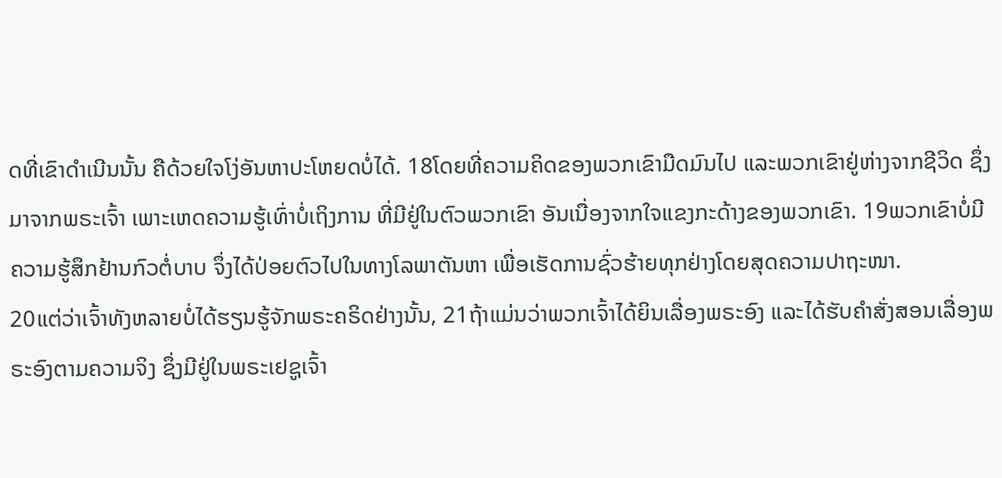ດທີ່ເຂົາດຳເນີນນັ້ນ ຄືດ້ວຍໃຈໂງ່ອັນຫາປະໂຫຍດບໍ່ໄດ້. 18ໂດຍທີ່ຄວາມຄິດຂອງພວກເຂົາມືດມົນໄປ ແລະພວກເຂົາຢູ່ຫ່າງຈາກຊີວິດ ຊຶ່ງມາຈາກພຣະເຈົ້າ ເພາະເຫດຄວາມຮູ້ເທົ່າບໍ່ເຖິງການ ທີ່ມີຢູ່ໃນຕົວພວກເຂົາ ອັນເນື່ອງຈາກໃຈແຂງກະດ້າງຂອງພວກເຂົາ. 19ພວກເຂົາບໍ່ມີຄວາມຮູ້ສຶກຢ້ານກົວຕໍ່ບາບ ຈຶ່ງໄດ້ປ່ອຍຕົວໄປໃນທາງໂລພາຕັນຫາ ເພື່ອເຮັດການຊົ່ວຮ້າຍທຸກຢ່າງໂດຍສຸດຄວາມປາຖະໜາ.
20ແຕ່ວ່າເຈົ້າທັງຫລາຍບໍ່ໄດ້ຮຽນຮູ້ຈັກພຣະຄຣິດຢ່າງນັ້ນ, 21ຖ້າແມ່ນວ່າພວກເຈົ້າໄດ້ຍິນເລື່ອງພຣະອົງ ແລະໄດ້ຮັບຄຳສັ່ງສອນເລື່ອງພຣະອົງຕາມຄວາມຈິງ ຊຶ່ງມີຢູ່ໃນພຣະເຢຊູເຈົ້າ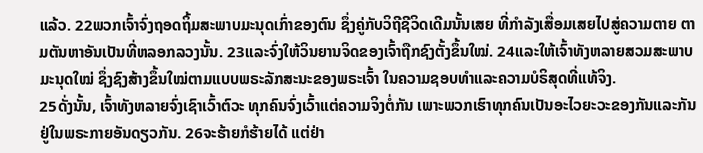ແລ້ວ. 22ພວກເຈົ້າຈົ່ງຖອດຖິ້ມສະພາບມະນຸດເກົ່າຂອງຕົນ ຊຶ່ງຄູ່ກັບວິຖີຊີວິດເດີມນັ້ນເສຍ ທີ່ກຳລັງເສື່ອມເສຍໄປສູ່ຄວາມຕາຍ ຕາມຕັນຫາອັນເປັນທີ່ຫລອກລວງນັ້ນ. 23ແລະຈົ່ງໃຫ້ວິນຍານຈິດຂອງເຈົ້າຖືກຊົງຕັ້ງຂຶ້ນໃໝ່. 24ແລະໃຫ້ເຈົ້າທັງຫລາຍສວມສະພາບມະນຸດໃໝ່ ຊຶ່ງຊົງສ້າງຂຶ້ນໃໝ່ຕາມແບບພຣະລັກສະນະຂອງພຣະເຈົ້າ ໃນຄວາມຊອບທຳແລະຄວາມບໍຣິສຸດທີ່ແທ້ຈິງ.
25ດັ່ງນັ້ນ, ເຈົ້າທັງຫລາຍຈົ່ງເຊົາເວົ້າຕົວະ ທຸກຄົນຈົ່ງເວົ້າແຕ່ຄວາມຈິງຕໍ່ກັນ ເພາະພວກເຮົາທຸກຄົນເປັນອະໄວຍະວະຂອງກັນແລະກັນ ຢູ່ໃນພຣະກາຍອັນດຽວກັນ. 26ຈະຮ້າຍກໍຮ້າຍໄດ້ ແຕ່ຢ່າ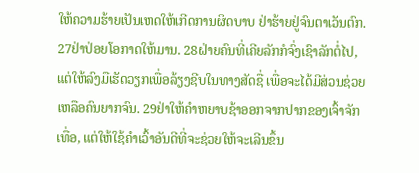ໃຫ້ຄວາມຮ້າຍເປັນເຫດໃຫ້ເກີດການຜິດບາບ ຢ່າຮ້າຍຢູ່ຈົນຕາເວັນຕົກ. 27ຢ່າປ່ອຍໂອກາດໃຫ້ມານ. 28ຝ່າຍຄົນທີ່ເຄີຍລັກກໍຈົ່ງເຊົາລັກຕໍ່ໄປ, ແຕ່ໃຫ້ລົງມືເຮັດວຽກເພື່ອລ້ຽງຊີບໃນທາງສັດຊື່ ເພື່ອຈະໄດ້ມີສ່ວນຊ່ວຍເຫລືອຄົນຍາກຈົນ. 29ຢ່າໃຫ້ຄຳຫຍາບຊ້າອອກຈາກປາກຂອງເຈົ້າຈັກເທື່ອ, ແຕ່ໃຫ້ໃຊ້ຄຳເວົ້າອັນດີທີ່ຈະຊ່ວຍໃຫ້ຈະເລີນຂຶ້ນ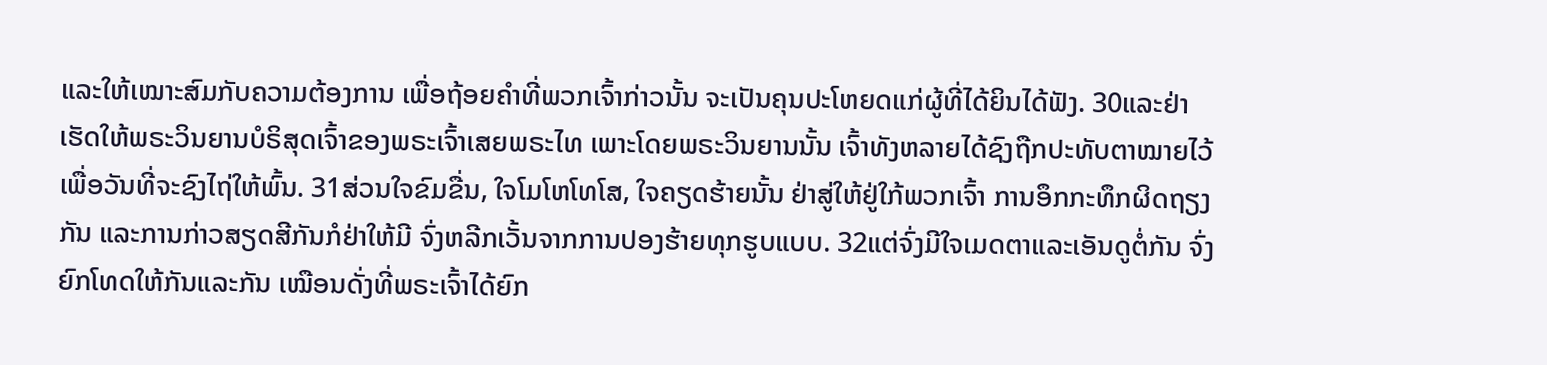ແລະໃຫ້ເໝາະສົມກັບຄວາມຕ້ອງການ ເພື່ອຖ້ອຍຄຳທີ່ພວກເຈົ້າກ່າວນັ້ນ ຈະເປັນຄຸນປະໂຫຍດແກ່ຜູ້ທີ່ໄດ້ຍິນໄດ້ຟັງ. 30ແລະຢ່າເຮັດໃຫ້ພຣະວິນຍານບໍຣິສຸດເຈົ້າຂອງພຣະເຈົ້າເສຍພຣະໄທ ເພາະໂດຍພຣະວິນຍານນັ້ນ ເຈົ້າທັງຫລາຍໄດ້ຊົງຖືກປະທັບຕາໝາຍໄວ້ເພື່ອວັນທີ່ຈະຊົງໄຖ່ໃຫ້ພົ້ນ. 31ສ່ວນໃຈຂົມຂື່ນ, ໃຈໂມໂຫໂທໂສ, ໃຈຄຽດຮ້າຍນັ້ນ ຢ່າສູ່ໃຫ້ຢູ່ໃກ້ພວກເຈົ້າ ການອຶກກະທຶກຜິດຖຽງກັນ ແລະການກ່າວສຽດສີກັນກໍຢ່າໃຫ້ມີ ຈົ່ງຫລີກເວັ້ນຈາກການປອງຮ້າຍທຸກຮູບແບບ. 32ແຕ່ຈົ່ງມີໃຈເມດຕາແລະເອັນດູຕໍ່ກັນ ຈົ່ງຍົກໂທດໃຫ້ກັນແລະກັນ ເໝືອນດັ່ງທີ່ພຣະເຈົ້າໄດ້ຍົກ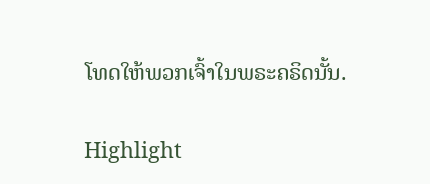ໂທດໃຫ້ພວກເຈົ້າໃນພຣະຄຣິດນັ້ນ.

Highlight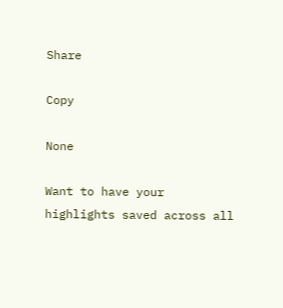Share

Copy

None

Want to have your highlights saved across all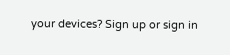your devices? Sign up or sign in